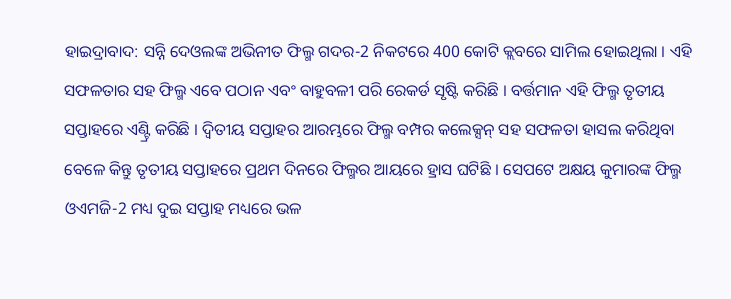ହାଇଦ୍ରାବାଦ: ସନ୍ନି ଦେଓଲଙ୍କ ଅଭିନୀତ ଫିଲ୍ମ ଗଦର-2 ନିକଟରେ 400 କୋଟି କ୍ଲବରେ ସାମିଲ ହୋଇଥିଲା । ଏହି ସଫଳତାର ସହ ଫିଲ୍ମ ଏବେ ପଠାନ ଏବଂ ବାହୁବଳୀ ପରି ରେକର୍ଡ ସୃଷ୍ଟି କରିଛି । ବର୍ତ୍ତମାନ ଏହି ଫିଲ୍ମ ତୃତୀୟ ସପ୍ତାହରେ ଏଣ୍ଟ୍ରି କରିଛି । ଦ୍ବିତୀୟ ସପ୍ତାହର ଆରମ୍ଭରେ ଫିଲ୍ମ ବମ୍ପର କଲେକ୍ସନ୍ ସହ ସଫଳତା ହାସଲ କରିଥିବା ବେଳେ କିନ୍ତୁ ତୃତୀୟ ସପ୍ତାହରେ ପ୍ରଥମ ଦିନରେ ଫିଲ୍ମର ଆୟରେ ହ୍ରାସ ଘଟିଛି । ସେପଟେ ଅକ୍ଷୟ କୁମାରଙ୍କ ଫିଲ୍ମ ଓଏମଜି-2 ମଧ୍ୟ ଦୁଇ ସପ୍ତାହ ମଧ୍ୟରେ ଭଳ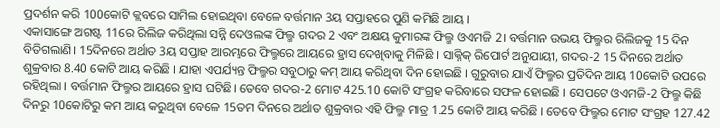ପ୍ରଦର୍ଶନ କରି 100କୋଟି କ୍ଲବରେ ସାମିଲ ହୋଇଥିବା ବେଳେ ବର୍ତ୍ତମାନ 3ୟ ସପ୍ତାହରେ ପୁଣି କମିଛି ଆୟ ।
ଏକାସାଙ୍ଗେ ଅଗଷ୍ଟ 11ରେ ରିଲିଜ କରିଥିଲା ସନ୍ନି ଦେଓଲଙ୍କ ଫିଲ୍ମ ଗଦର 2 ଏବଂ ଅକ୍ଷୟ କୁମାରଙ୍କ ଫିଲ୍ମ ଓଏମଜି 2। ବର୍ତ୍ତମାନ ଉଭୟ ଫିଲ୍ମର ରିଲିଜକୁ 15 ଦିନ ବିତିଗଲାଣି। 15ଦିନରେ ଅର୍ଥାତ 3ୟ ସପ୍ତାହ ଆରମ୍ଭରେ ଫିଲ୍ମରେ ଆୟରେ ହ୍ରାସ ଦେଖିବାକୁ ମିଳିଛି । ସାକ୍ନିକ୍ ରିପୋର୍ଟ ଅନୁଯାୟୀ, ଗଦର-2 15 ଦିନରେ ଅର୍ଥାତ ଶୁକ୍ରବାର 8.40 କୋଟି ଆୟ କରିଛି । ଯାହା ଏପର୍ଯ୍ୟନ୍ତ ଫିଲ୍ମର ସବୁଠାରୁ କମ୍ ଆୟ କରିଥିବା ଦିନ ହୋଇଛି । ଗୁରୁବାର ଯାଏଁ ଫିଲ୍ମର ପ୍ରତିଦିନ ଆୟ 10କୋଟି ଉପରେ ରହିଥିଲା । ବର୍ତ୍ତମାନ ଫିଲ୍ମର ଆୟରେ ହ୍ରାସ ଘଟିଛି। ତେବେ ଗଦର-2 ମୋଟ 425.10 କୋଟି ସଂଗ୍ରହ କରିବାରେ ସଫଳ ହୋଇଛି । ସେପଟେ ଓଏମଜି-2 ଫିଲ୍ମ କିଛି ଦିନରୁ 10କୋଟିରୁ କମ ଆୟ କରୁଥିବା ବେଳେ 15ତମ ଦିନରେ ଅର୍ଥାତ ଶୁକ୍ରବାର ଏହି ଫିଲ୍ମ ମାତ୍ର 1.25 କୋଟି ଆୟ କରିଛି । ତେବେ ଫିଲ୍ମର ମୋଟ ସଂଗ୍ରହ 127.42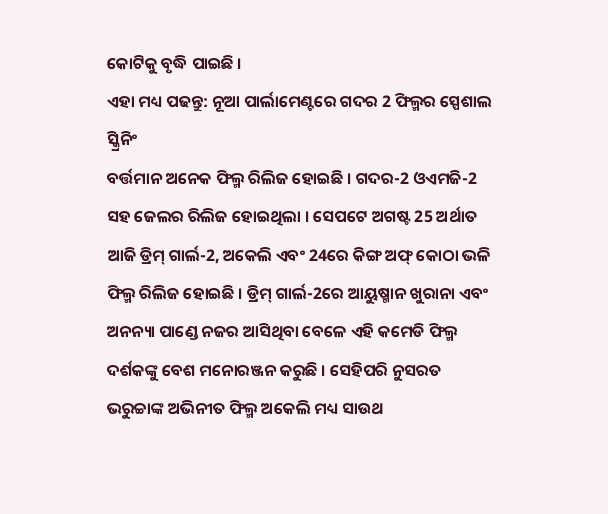କୋଟିକୁ ବୃଦ୍ଧି ପାଇଛି ।
ଏହା ମଧ୍ୟ ପଢନ୍ତୁ: ନୂଆ ପାର୍ଲାମେଣ୍ଟରେ ଗଦର 2 ଫିଲ୍ମର ସ୍ପେଶାଲ ସ୍କ୍ରିନିଂ
ବର୍ତ୍ତମାନ ଅନେକ ଫିଲ୍ମ ରିଲିଜ ହୋଇଛି । ଗଦର-2 ଓଏମଜି-2 ସହ ଜେଲର ରିଲିଜ ହୋଇଥିଲା । ସେପଟେ ଅଗଷ୍ଟ 25 ଅର୍ଥାତ ଆଜି ଡ୍ରିମ୍ ଗାର୍ଲ-2, ଅକେଲି ଏବଂ 24ରେ କିଙ୍ଗ ଅଫ୍ କୋଠା ଭଳି ଫିଲ୍ମ ରିଲିଜ ହୋଇଛି । ଡ୍ରିମ୍ ଗାର୍ଲ-2ରେ ଆୟୁଷ୍ମାନ ଖୁରାନା ଏବଂ ଅନନ୍ୟା ପାଣ୍ଡେ ନଜର ଆସିଥିବା ବେଳେ ଏହି କମେଡି ଫିଲ୍ମ ଦର୍ଶକଙ୍କୁ ବେଶ ମନୋରଞ୍ଜନ କରୁଛି । ସେହିପରି ନୁସରତ ଭରୁଚ୍ଚାଙ୍କ ଅଭିନୀତ ଫିଲ୍ମ ଅକେଲି ମଧ୍ୟ ସାଉଥ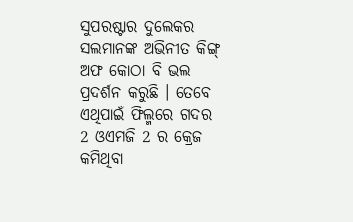ସୁପରଷ୍ଟାର ଦୁଲେକର ସଲମାନଙ୍କ ଅଭିନୀତ କିଙ୍ଗ୍ ଅଫ କୋଠା ବି ଭଲ ପ୍ରଦର୍ଶନ କରୁଛି । ତେବେ ଏଥିପାଇଁ ଫିଲ୍ମରେ ଗଦର 2 ଓଏମଜି 2 ର କ୍ରେଜ କମିଥିବା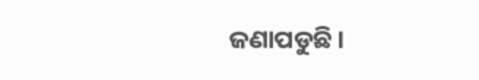ଜଣାପଡୁଛି।